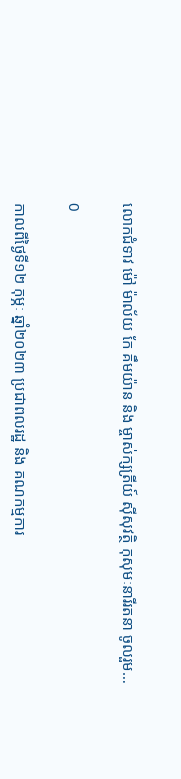លោកជំទាវ ម៉ៅ ម៉ាល័យ កែ គឹមយ៉ាន និង ម្ចាស់ក្សត្រីយ៍ ស៊ីសុវត្ថិ កុសុមៈនារីរតនា ចូលរួម…

0

កាលពីថ្ងៃទី១២ កុម្ភៈ ឆ្នាំ២០២៣ ប្រជាពលរដ្ឋ និង គណកម្មការ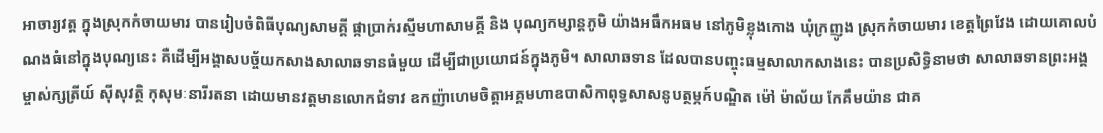អាចារ្យវត្ត ក្នុងស្រុកកំចាយមារ បានរៀបចំពិធីបុណ្យសាមគ្គី ផ្កាប្រាក់រស្មីមហាសាមគ្គី និង បុណ្យកម្សាន្តភូមិ យ៉ាងអធឹកអធម នៅភូមិខ្លុងកោង ឃុំក្រញូង ស្រុកកំចាយមារ ខេត្តព្រៃវែង ដោយគោលបំណងធំនៅក្នុងបុណ្យនេះ គឺដើម្បីអង្គាសបច្ច័យកសាងសាលាឆទានធំមួយ ដើម្បីជាប្រយោជន៍ក្នុងភូមិ។ សាលាឆទាន ដែលបានបញ្ចុះធម្មសាលាកសាងនេះ បានប្រសិទ្ធិនាមថា សាលាឆទានព្រះអង្គម្ចាស់ក្សត្រីយ៍ ស៊ីសុវត្ថិ កុសុមៈនារីរតនា ដោយមានវត្តមានលោកជំទាវ ឧកញ៉ាហេមចិត្តាអគ្គមហាឧបាសិកាពុទ្ធសាសនូបត្ថម្ភក៍បណ្ឌិត ម៉ៅ ម៉ាល័យ កែគឹមយ៉ាន ជាគ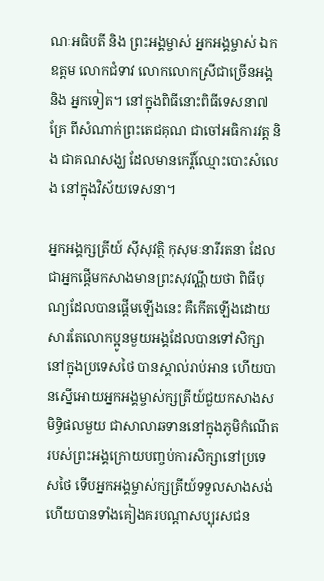ណៈអធិបតី និង ព្រះអង្គម្ចាស់ អ្នកអង្គម្ចាស់ ឯកឧត្តម លោកជំទាវ លោកលោកស្រីជាច្រើនអង្គ និង អ្នកទៀត។ នៅក្នុងពិធីនោះពិធីទេសនា៧គ្រែ ពីសំណាក់ព្រះតេជគុណ ជាចៅអធិការវត្ត និង ជាគណសង្ឃ ដែលមានកេរ្តិ៍ឈ្មោះបោះសំលេង នៅក្នុងវិស័យទេសនា។

អ្នកអង្គក្សត្រីយ៍ ស៊ីសុវត្ថិ កុសុមៈនារីរតនា ដែលជាអ្នកផ្ដើមកសាងមានព្រះសុវណ្ណីយថា ពិធីបុណ្យដែលបានផ្ដើមឡើងនេះ គឺកើតឡើងដោយសារតែលោកប្អូនមួយអង្គដែលបានទៅសិក្សានៅក្នុងប្រទេសថៃ បានស្គាល់រាប់អាន ហើយបានស្នើអោយអ្នកអង្គម្ចាស់ក្សត្រីយ៍ជួយកសាងសមិទ្ធិផលមួយ ជាសាលាឆទាននៅក្នុងភូមិកំណើតរបស់ព្រះអង្គក្រោយបញ្ចប់ការសិក្សានៅប្រទេសថៃ ទើបអ្នកអង្គម្ចាស់ក្សត្រីយ៍ទទួលសាងសង់ ហើយបានទាំងគៀងគរបណ្ដាសប្បុរសជន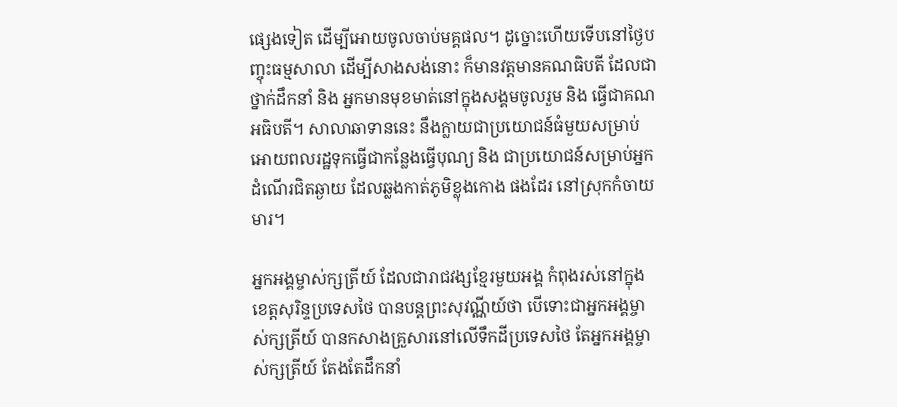ផ្សេងទៀត ដើម្បីអោយចូលចាប់មគ្គផល។ ដូច្នោះហើយទើបនៅថ្ងៃបញ្ចុះធម្មសាលា ដើម្បីសាងសង់នោះ ក៏មានវត្តមានគណធិបតី ដែលជាថ្នាក់ដឹកនាំ និង អ្នកមានមុខមាត់នៅក្នុងសង្គមចូលរួម និង ធ្វើជាគណអធិបតី។ សាលាឆាទាននេះ នឹងក្លាយជាប្រយោជន៍ធំមួយសម្រាប់អោយពលរដ្ឋទុកធ្វើជាកន្លែងធ្វើបុណ្យ និង ជាប្រយោជន៍សម្រាប់អ្នកដំណើរជិតឆ្ងាយ ដែលឆ្លងកាត់ភូមិខ្លុងកោង ផងដែរ នៅស្រុកកំចាយមារ។

អ្នកអង្គម្ចាស់ក្សត្រីយ៍ ដែលជារាជវង្សខ្មែរមួយអង្គ កំពុងរស់នៅក្នុងខេត្តសុរិន្ទប្រទេសថៃ បានបន្តព្រះសុវណ្ណីយ៍ថា បើទោះជាអ្នកអង្គម្ចាស់ក្សត្រីយ៍ បានកសាងគ្រួសារនៅលើទឹកដីប្រទេសថៃ តែអ្នកអង្គម្ចាស់ក្សត្រីយ៍ តែងតែដឹកនាំ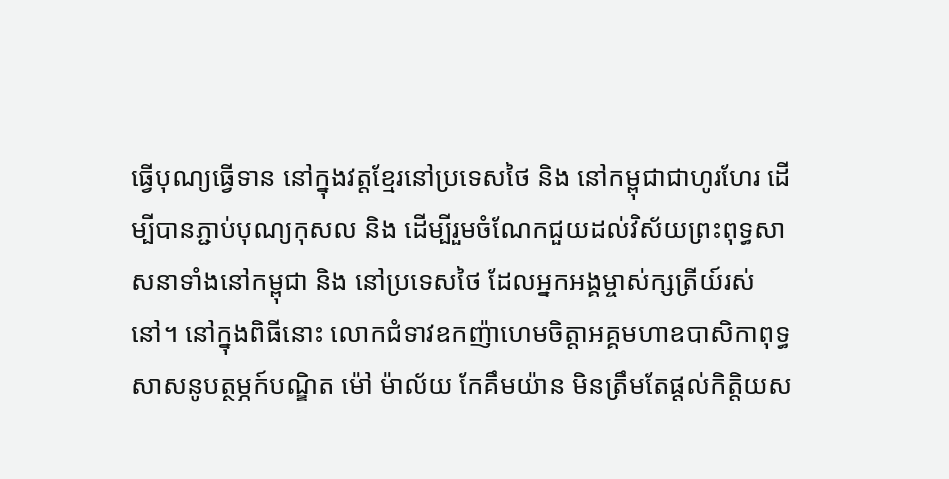ធ្វើបុណ្យធ្វើទាន នៅក្នុងវត្តខ្មែរនៅប្រទេសថៃ និង នៅកម្ពុជាជាហូរហែរ ដើម្បីបានភ្ជាប់បុណ្យកុសល និង ដើម្បីរួមចំណែកជួយដល់វិស័យព្រះពុទ្ធសាសនាទាំងនៅកម្ពុជា និង នៅប្រទេសថៃ ដែលអ្នកអង្គម្ចាស់ក្សត្រីយ៍រស់នៅ។ នៅក្នុងពិធីនោះ លោកជំទាវឧកញ៉ាហេមចិត្តាអគ្គមហាឧបាសិកាពុទ្ធសាសនូបត្ថម្ភក៍បណ្ឌិត ម៉ៅ ម៉ាល័យ កែគឹមយ៉ាន មិនត្រឹមតែផ្ដល់កិត្តិយស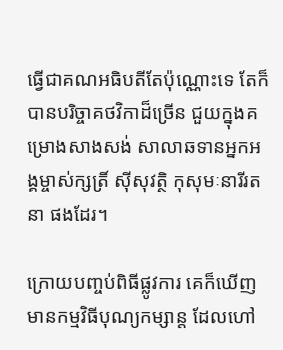ធ្វើជាគណអធិបតីតែប៉ុណ្ណោះទេ តែក៏បានបរិច្ចាគថវិកាដ៏ច្រើន ជួយក្នុងគម្រោងសាងសង់ សាលាឆទានអ្នកអង្គម្ចាស់ក្សត្រិ៍ ស៊ីសុវត្ថិ កុសុមៈនារីរតនា ផងដែរ។

ក្រោយបញ្ចប់ពិធីផ្លូវការ គេក៏ឃើញមានកម្មវិធីបុណ្យកម្សាន្ត ដែលហៅ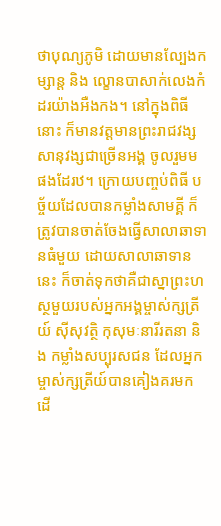ថាបុណ្យភូមិ ដោយមានល្បែងកម្សាន្ត និង ល្ខោនបាសាក់លេងកំដរយ៉ាងអឺងកង។ នៅក្នុងពិធីនោះ ក៏មានវត្តមានព្រះរាជវង្សសានុវង្សជាច្រើនអង្គ ចូលរួមមផងដែរឋ។ ក្រោយបញ្ចប់ពិធី បច្ច័យដែលបានកម្លាំងសាមគ្គី ក៏ត្រូវបានចាត់ចែងធ្វើសាលាឆាទានធំមួយ ដោយសាលាឆាទាននេះ ក៏ចាត់ទុកថាគឺជាស្នាព្រះហស្ថមួយរបស់អ្នកអង្គម្ចាស់ក្សត្រីយ៍ ស៊ីសុវត្ថិ កុសុមៈនារីរតនា និង កម្លាំងសប្បុរសជន ដែលអ្នកម្ចាស់ក្សត្រីយ៍បានគៀងគរមក ដើ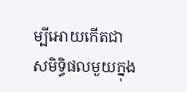ម្បីអោយកើតជាសមិទ្ធិផលមួយក្នុង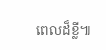ពេលដ៏ខ្លី៕